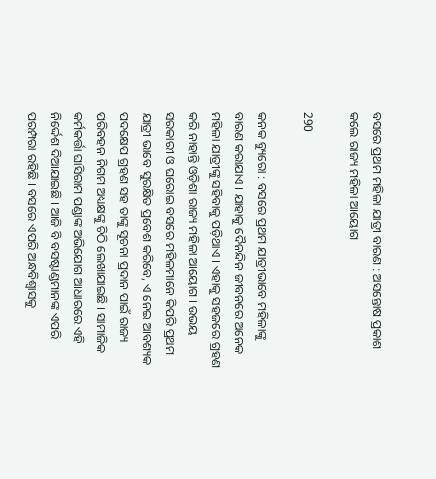ବସରେ ପ୍ରଥମ ମହିଳା ଯାତ୍ରୀ ବାରଣ : ଅସନ୍ତୋଷ ପ୍ରକାଶ କଲେ ରାଜ୍ୟ ମହିଳା ଆୟୋଗ

290

କନକ ବ୍ୟୁରୋ : ବସରେ ପ୍ରଥମ ଯାତ୍ରୀଭାବେ ମହିଳାଙ୍କୁ ବାରଣ କରାଯାଏ । ଯାହାକୁ ଦୈନନ୍ଦିନ ଜୀବନରେ ଅନେକ ମହିଳା ଯାତ୍ରୀଙ୍କୁ ସହିବାକୁ ପଡ଼ିଥାଏ । ଏହାକୁ ସହଜରେ ଗ୍ରହଣ କରି ନାହାନ୍ତି ଓଡ଼ିଶା ରାଜ୍ୟ ମହିଳା ଆୟୋଗ । ଉଭୟ ସରକାରୀ ଓ ଘରୋଇ ବସରେ ମହିଳମାନେ କିପରି ପ୍ରଥମ ଯାତ୍ରୀ ଭାବେ ସୁରକ୍ଷିତ ପ୍ରବେଶ କରିବେ, ଏ ନେଇ ଆବଶ୍ୟକ ପଦକ୍ଷେପ ଗ୍ରହଣ ସହ ତାଙ୍କୁ ସୂଚନା ପ୍ରଦାନ ପାଇଁ ରାଜ୍ୟ ପରିବହନ ନିଗମ ଅଧ୍ୟକ୍ଷଙ୍କୁ ଚିଠି ଲେଖାଯାଇଛି । ସାମାଜିକ କର୍ମକର୍ତ୍ତା ଘାସିରାମ ପଣ୍ଡାଙ୍କ ଅଭିଯୋଗ ଆଧାରରେ ଏହି ନିର୍ଦ୍ଦେଶ ଦିଆଯାଇଛି । ଆଜି ବି ବସଷ୍ଟାଣ୍ଡମାନଙ୍କ ଏପରି ପରମ୍ପରା ରହିଛି । ବସରେ ଏପରି ଅନ୍ଧବିଶ୍ୱାସକୁ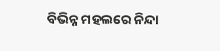ବିଭିନ୍ନ ମହଲରେ ନିନ୍ଦା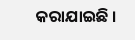କରାଯାଇଛି ।